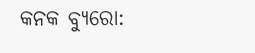କନକ ବ୍ୟୁରୋ: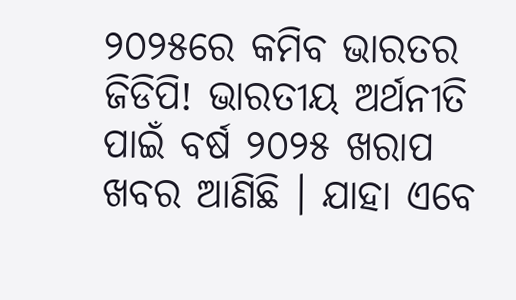୨୦୨୫ରେ କମିବ ଭାରତର ଜିଡିପି! ଭାରତୀୟ ଅର୍ଥନୀତି ପାଇଁ ବର୍ଷ ୨୦୨୫ ଖରାପ ଖବର ଆଣିଛି । ଯାହା ଏବେ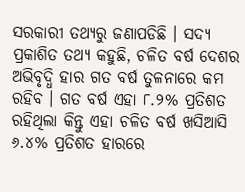ସରକାରୀ ତଥ୍ୟରୁ ଜଣାପଡିଛି । ସଦ୍ୟ ପ୍ରକାଶିତ ତଥ୍ୟ କହୁଛି, ଚଳିତ ବର୍ଷ ଦେଶର ଅଭିବୃଦ୍ଧି ହାର ଗତ ବର୍ଷ ତୁଳନାରେ କମ ରହିବ । ଗତ ବର୍ଷ ଏହା ୮.୨% ପ୍ରତିଶତ ରହିଥିଲା କିନ୍ତୁ ଏହା ଚଳିତ ବର୍ଷ ଖସିଆସି ୬.୪% ପ୍ରତିଶତ ହାରରେ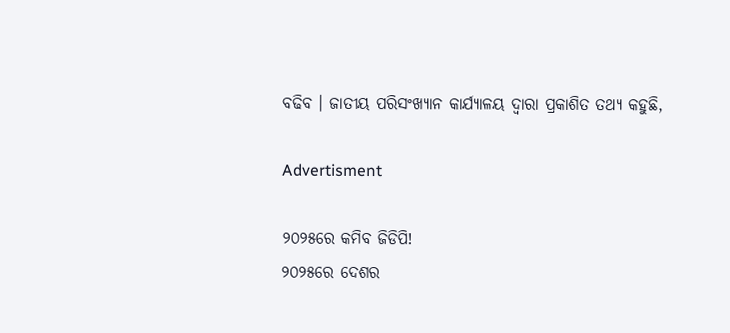ବଢିବ । ଜାତୀୟ ପରିସଂଖ୍ୟାନ କାର୍ଯ୍ୟାଳୟ ଦ୍ବାରା ପ୍ରକାଶିତ ତଥ୍ୟ କହୁଛି,

Advertisment

୨୦୨୫ରେ କମିବ ଜିଡିପି!
୨୦୨୫ରେ ଦେଶର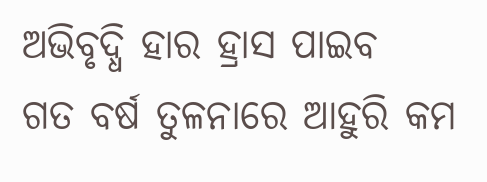ଅଭିବୃଦ୍ଧି ହାର ହ୍ରାସ ପାଇବ
ଗତ ବର୍ଷ ତୁଳନାରେ ଆହୁରି କମ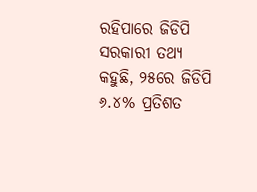ରହିପାରେ ଜିଡିପି
ସରକାରୀ ତଥ୍ୟ କହୁଛି, ୨୫ରେ ଜିଡିପି ୬.୪% ପ୍ରତିଶତ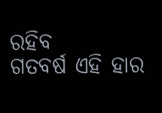ରହିବ
ଗତବର୍ଷ ଏହି ହାର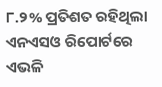୮.୨% ପ୍ରତିଶତ ରହିଥିଲା
ଏନଏସଓ ରିପୋର୍ଟରେ ଏଭଳି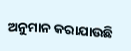ଅନୁମାନ କରାଯାଉଛି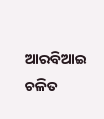ଆରବିଆଇ ଚଳିତ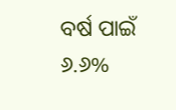ବର୍ଷ ପାଇଁ ୬.୬%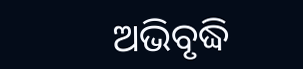ଅଭିବୃଦ୍ଧି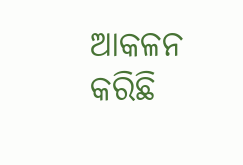ଆକଳନ କରିଛି